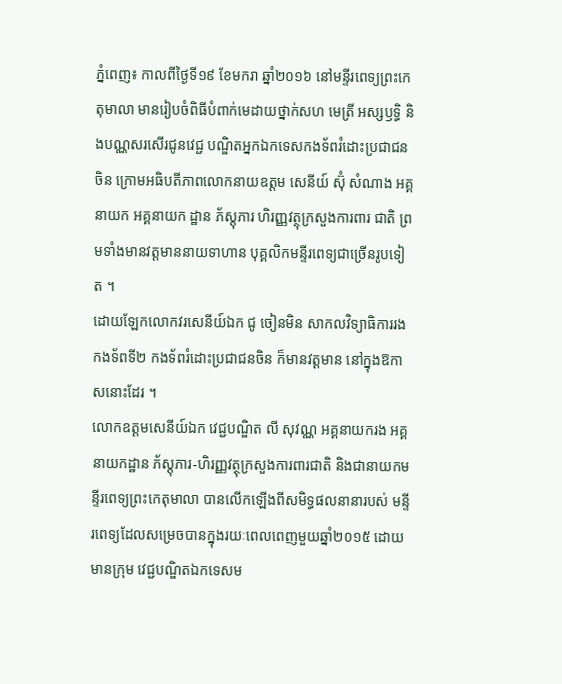ភ្នំពេញ៖ កាលពីថ្ងៃទី១៩ ខែមករា ឆ្នាំ២០១៦ នៅមន្ទីរពេទ្យព្រះកេតុមាលា មានរៀបចំពិធីបំពាក់មេដាយថ្នាក់សហ មេត្រី អស្សឫទ្ធិ និងបណ្ណសរសើរជូនវេជ្ជ បណ្ឌិតអ្នកឯកទេសកងទ័ពរំដោះប្រជាជន ចិន ក្រោមអធិបតីភាពលោកនាយឧត្ដម សេនីយ៍ ស៊ុំ សំណាង អគ្គនាយក អគ្គនាយក ដ្ឋាន ភ័ស្ដុភារ ហិរញ្ញវត្ថុក្រសួងការពារ ជាតិ ព្រមទាំងមានវត្ដមាននាយទាហាន បុគ្គលិកមន្ទីរពេទ្យជាច្រើនរូបទៀត ។
ដោយឡែកលោកវរសេនីយ៍ឯក ជូ ចៀនមិន សាកលវិទ្យាធិការរងកងទ័ពទី២ កងទ័ពរំដោះប្រជាជនចិន ក៏មានវត្ដមាន នៅក្នុងឱកាសនោះដែរ ។
លោកឧត្ដមសេនីយ៍ឯក វេជ្ជបណ្ឌិត លី សុវណ្ណ អគ្គនាយករង អគ្គនាយកដ្ឋាន ភ័ស្ដុភារ-ហិរញ្ញវត្ថុក្រសួងការពារជាតិ និងជានាយកមន្ទីរពេទ្យព្រះកេតុមាលា បានលើកឡើងពីសមិទ្ធផលនានារបស់ មន្ទីរពេទ្យដែលសម្រេចបានក្នុងរយៈពេលពេញមួយឆ្នាំ២០១៥ ដោយមានក្រុម វេជ្ជបណ្ឌិតឯកទេសម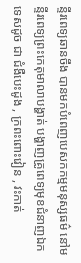ន្ទីរពេទ្យឆានចឹង បានមកបំពេញបេសកកម្មមនុស្សធម៌ នៅមន្ទីរពេទ្យព្រះកេតុមាលាបង្ហាត់ បង្ហាញគ្រូពេទ្យមុខជំនាញឯកទេសដូច ជា ជំងឺបេះដូង , ក្រពះពោះវៀន , វះកាត់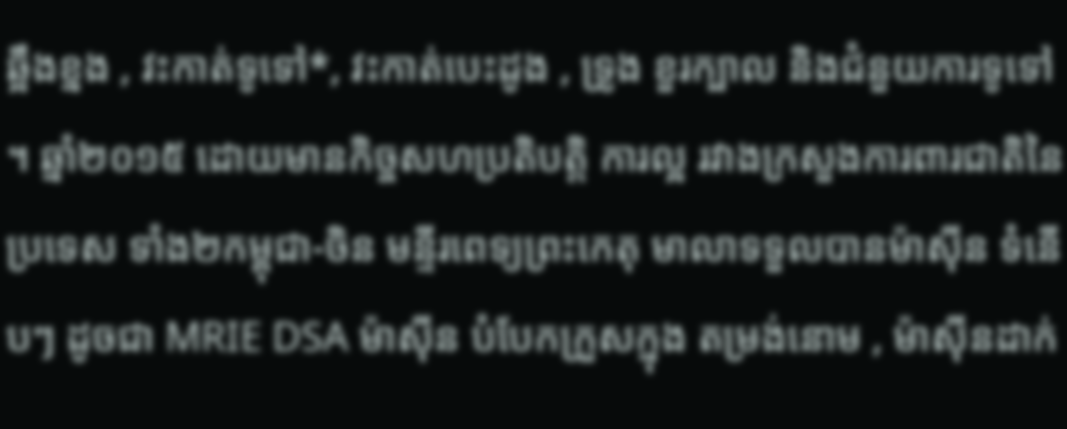ឆ្អឹងខ្នង , វះកាត់ទូទៅ*, វះកាត់បេះដូង , ទ្រូង ខួរក្បាល និងជំនួយការទូទៅ ។ ឆ្នាំ២០១៥ ដោយមានកិច្ចសហប្រតិបត្ដិ ការល្អ រវាងក្រសួងការពារជាតិនៃប្រទេស ទាំង២កម្ពុជា-ចិន មន្ទីរពេទ្យព្រះកេតុ មាលាទទួលបានម៉ាស៊ីន ទំនើបៗ ដូចជា MRIE DSA ម៉ាស៊ីន បំបែកក្រួសក្នុង តម្រង់នោម , ម៉ាស៊ីនដាក់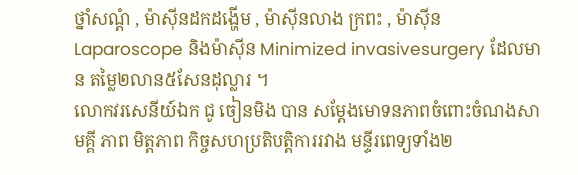ថ្នាំសណ្ដំ , ម៉ាស៊ីនដកដង្ហើម , ម៉ាស៊ីនលាង ក្រពះ , ម៉ាស៊ីន Laparoscope និងម៉ាស៊ីន Minimized invasivesurgery ដែលមាន តម្លៃ២លាន៥សែនដុល្លារ ។
លោកវរសេនីយ៍ឯក ជូ ចៀនមិង បាន សម្ដែងមោទនភាពចំពោះចំណងសាមគ្គី ភាព មិត្ដភាព កិច្ចសហប្រតិបត្ដិការរវាង មន្ទីរពេទ្យទាំង២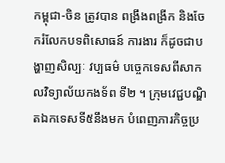កម្ពុជា-ចិន ត្រូវបាន ពង្រឹងពង្រីក និងចែករំលែកបទពិសោធន៍ ការងារ ក៏ដូចជាបង្ហាញសិល្បៈ វប្បធម៌ បច្ចេកទេសពីសាកលវិទ្យាល័យកងទ័ព ទី២ ។ ក្រុមវេជ្ជបណ្ឌិតឯកទេសទី៥នឹងមក បំពេញភារកិច្ចប្រ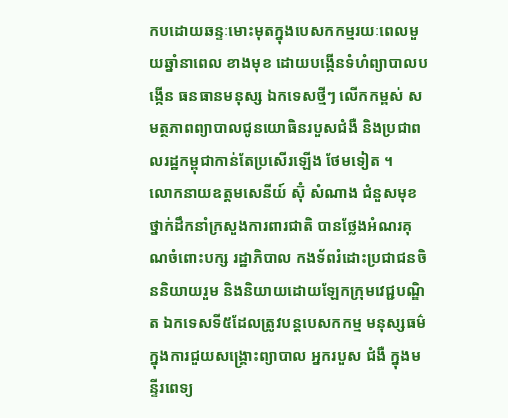កបដោយឆន្ទៈមោះមុតក្នុងបេសកកម្មរយៈពេលមួយឆ្នាំនាពេល ខាងមុខ ដោយបង្កើនទំហំព្យាបាលបង្កើន ធនធានមនុស្ស ឯកទេសថ្មីៗ លើកកម្ពស់ សមត្ថភាពព្យាបាលជូនយោធិនរបួសជំងឺ និងប្រជាពលរដ្ឋកម្ពុជាកាន់តែប្រសើរឡើង ថែមទៀត ។
លោកនាយឧត្ដមសេនីយ៍ ស៊ុំ សំណាង ជំនួសមុខថ្នាក់ដឹកនាំក្រសួងការពារជាតិ បានថ្លែងអំណរគុណចំពោះបក្ស រដ្ឋាភិបាល កងទ័ពរំដោះប្រជាជនចិននិយាយរួម និងនិយាយដោយឡែកក្រុមវេជ្ជបណ្ឌិត ឯកទេសទី៥ដែលត្រូវបន្ដបេសកកម្ម មនុស្សធម៌ ក្នុងការជួយសង្គ្រោះព្យាបាល អ្នករបួស ជំងឺ ក្នុងមន្ទីរពេទ្យ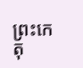ព្រះកេតុ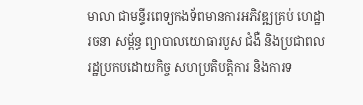មាលា ជាមន្ទីរពេទ្យកងទ័ពមានការអភិវឌ្ឍគ្រប់ ហេដ្ឋារចនា សម្ព័ន្ធ ព្យាបាលយោធារបួស ជំងឺ និងប្រជាពលរដ្ឋប្រកបដោយកិច្ច សហប្រតិបត្ដិការ និងការទ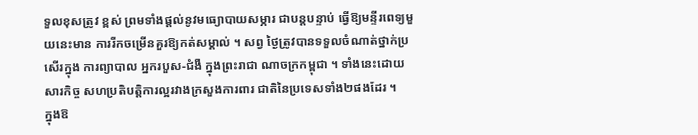ទួលខុសត្រូវ ខ្ពស់ ព្រមទាំងផ្ដល់នូវមធ្យោបាយសម្ភារ ជាបន្ដបន្ទាប់ ធ្វើឱ្យមន្ទីរពេទ្យមួយនេះមាន ការរីកចម្រើនគួរឱ្យកត់សម្គាល់ ។ សព្វ ថ្ងៃត្រូវបានទទួលចំណាត់ថ្នាក់ប្រសើរក្នុង ការព្យាបាល អ្នករបួស-ជំងឺ ក្នុងព្រះរាជា ណាចក្រកម្ពុជា ។ ទាំងនេះដោយសារកិច្ច សហប្រតិបត្ដិការល្អរវាងក្រសួងការពារ ជាតិនៃប្រទេសទាំង២ផងដែរ ។
ក្នុងឱ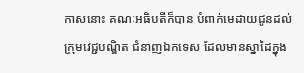កាសនោះ គណៈអធិបតីក៏បាន បំពាក់មេដាយជូនដល់ក្រុមវេជ្ជបណ្ឌិត ជំនាញឯកទេស ដែលមានស្នាដៃក្នុង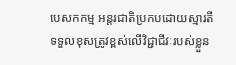បេសកកម្ម អន្ដរជាតិប្រកបដោយស្មារតី ទទួលខុសត្រូវខ្ពស់លើវិជ្ជាជីវៈរបស់ខ្លួន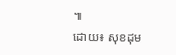៕
ដោយ៖ សុខដុម